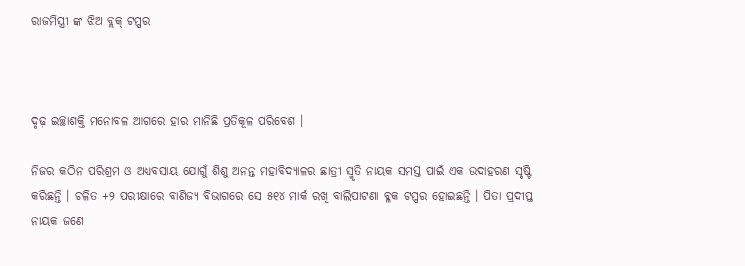ରାଜମିସ୍ତ୍ରୀ ଙ୍କ ଝିଅ ବ୍ଲକ୍ ଟପ୍ପର



ଦୃଢ଼ ଇଚ୍ଛାଶକ୍ତି ମନୋବଳ ଆଗରେ ହାର ମାନିଛି ପ୍ରତିକୂଳ ପରିବେଶ ।

ନିଜର କଠିନ ପରିଶ୍ରମ ଓ ଅଧ୍ୟବସାୟ ଯୋଗୁଁ ଶିଶୁ ଅନନ୍ତ ମହାବିଦ୍ୟାଳର ଛାତ୍ରୀ ସ୍ମୃତି ନାୟକ ସମସ୍ତ ପାଇଁ ଏକ ଉଦାହରଣ ସୃଷ୍ଟି କରିଛନ୍ତି । ଚଳିତ +୨ ପରୀକ୍ଷାରେ ବାଣିଜ୍ୟ ବିଭାଗରେ ସେ ୫୧୪ ମାର୍କ ରଖି ବାଲିପାଟଣା ବ୍ଳକ ଟପ୍ପର ହୋଇଛନ୍ତି । ପିତା ପ୍ରଦୀପ୍ତ ନାୟକ ଜଣେ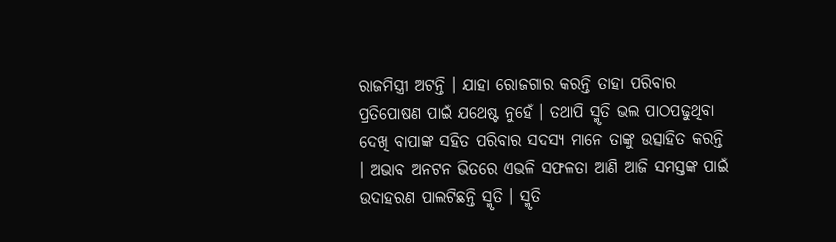ରାଜମିସ୍ତ୍ରୀ ଅଟନ୍ତି । ଯାହା ରୋଜଗାର କରନ୍ତି ତାହା ପରିବାର ପ୍ରତିପୋଷଣ ପାଇଁ ଯଥେଷ୍ଟ ନୁହେଁ । ତଥାପି ସ୍ମୃତି ଭଲ ପାଠପଢୁଥିବା ଦେଖି ବାପାଙ୍କ ସହିତ ପରିବାର ସଦସ୍ୟ ମାନେ ତାଙ୍କୁ ଉତ୍ସାହିତ କରନ୍ତି । ଅଭାବ ଅନଟନ ଭିତରେ ଏଭଳି ସଫଳତା ଆଣି ଆଜି ସମସ୍ତଙ୍କ ପାଇଁ ଉଦାହରଣ ପାଲଟିଛନ୍ତି ସ୍ମୃତି । ସ୍ମୃତି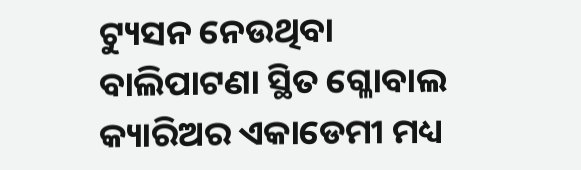ଟ୍ୟୁସନ ନେଉଥିବା ବାଲିପାଟଣା ସ୍ଥିତ ଗ୍ଳୋବାଲ କ୍ୟାରିଅର ଏକାଡେମୀ ମଧ୍ୟ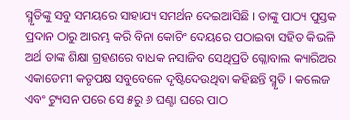ସ୍ମୃତିଙ୍କୁ ସବୁ ସମୟରେ ସାହାଯ୍ୟ ସମର୍ଥନ ଦେଇଆସିଛି । ତାଙ୍କୁ ପାଠ୍ୟ ପୁସ୍ତକ ପ୍ରଦାନ ଠାରୁ ଆରମ୍ଭ କରି ବିନା କୋଚିଂ ଦେୟରେ ପଠାଇବା ସହିତ କିଭଳି ଅର୍ଥ ତାଙ୍କ ଶିକ୍ଷା ଗ୍ରହଣରେ ବାଧକ ନସାଜିବ ସେଥିପ୍ରତି ଗ୍ଳୋବାଲ କ୍ୟାରିଅର ଏକାଡେମୀ କତୃପକ୍ଷ ସବୁବେଳେ ଦୃଷ୍ଟିଦେଉଥିବା କହିଛନ୍ତି ସ୍ମୃତି । କଲେଜ ଏବଂ ଟ୍ୟୁସନ ପରେ ସେ ୫ରୁ ୬ ଘଣ୍ଟା ଘରେ ପାଠ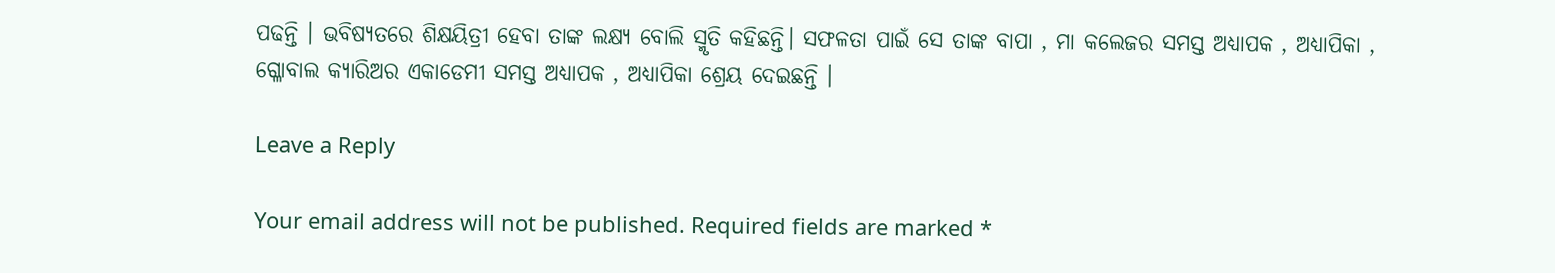ପଢନ୍ତି । ଭବିଷ୍ୟତରେ ଶିକ୍ଷୟିତ୍ରୀ ହେବା ତାଙ୍କ ଲକ୍ଷ୍ୟ ବୋଲି ସ୍ମୃତି କହିଛନ୍ତି। ସଫଳତା ପାଇଁ ସେ ତାଙ୍କ ବାପା , ମା କଲେଜର ସମସ୍ତ ଅଧ୍ୟାପକ , ଅଧ୍ୟାପିକା , ଗ୍ଳୋବାଲ କ୍ୟାରିଅର ଏକାଡେମୀ ସମସ୍ତ ଅଧ୍ୟାପକ , ଅଧ୍ୟାପିକା ଶ୍ରେୟ ଦେଇଛନ୍ତି ।

Leave a Reply

Your email address will not be published. Required fields are marked *